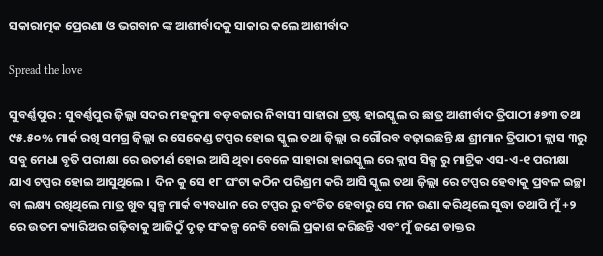ସକାରାତ୍ମକ ପ୍ରେରଣା ଓ ଭଗବାନ ଙ୍କ ଆଶୀର୍ବାଦକୁ ସାକାର କଲେ ଆଶୀର୍ବାଦ

Spread the love

ସୁବର୍ଣ୍ଣପୁର : ସୁବର୍ଣ୍ଣପୁର ଜ଼ିଲ୍ଲା ସଦର ମହକୁମା ବଡ଼ବଜାର ନିବାସୀ ସାହାରା ଟ୍ରଷ୍ଟ ହାଇସ୍କୁଲ ର ଛାତ୍ର ଆଶୀର୍ବାଦ ତ୍ରିପାଠୀ ୫୭୩ ତଥା ୯୫.୫୦% ମାର୍କ ରଖି ସମଗ୍ର ଜ଼ିଲ୍ଲା ର ସେକେଣ୍ଡ ଟପ୍ପର ହୋଇ ସ୍କୁଲ ତଥା ଜ଼ିଲ୍ଲା ର ଗୌରବ ବଢ଼ାଇଛନ୍ତି କ୍ଷ ଶ୍ରୀମାନ ତ୍ରିପାଠୀ କ୍ଲାସ ୩ରୁ ସବୁ ମେଧା ବୃତି ପରୀକ୍ଷା ରେ ଉତୀର୍ଣ ହୋଇ ଆସି ଥିବା ବେଳେ ସାହାରା ହାଇସ୍କୁଲ ରେ କ୍ଲାସ ସିକ୍ସ ରୁ ମାଟ୍ରିକ ଏସ-ଏ-୧ ପରୀକ୍ଷା ଯାଏ ଟପ୍ପର ହୋଇ ଆସୁଥିଲେ ।  ଦିନ କୁ ସେ ୧୮ ଘଂଟା କଠିନ ପରିଶ୍ରମ କରି ଆସି ସ୍କୁଲ ତଥା ଜ଼ିଲ୍ଲା ରେ ଟପ୍ପର ହେବାକୁ ପ୍ରବଳ ଇଚ୍ଛା ବା ଲକ୍ଷ୍ୟ ରଖିଥିଲେ ମାତ୍ର ଖୁବ ସ୍ୱଳ୍ପ ମାର୍କ ବ୍ୟବଧାନ ରେ ଟପ୍ପର ରୁ ବଂଚିତ ହେବାରୁ ସେ ମନ ଉଣା କରିଥିଲେ ସୁଦ୍ଧା ତଥାପି ମୁଁ +୨ ରେ ଉତମ କ୍ୟାରିଅର ଗଢ଼ିବାକୁ ଆଜିଠୁଁ ଦୃଢ଼ ସଂକଳ୍ପ ନେବି ବୋଲି ପ୍ରକାଶ କରିଛନ୍ତି ଏବଂ ମୁଁ ଜଣେ ଡାକ୍ତର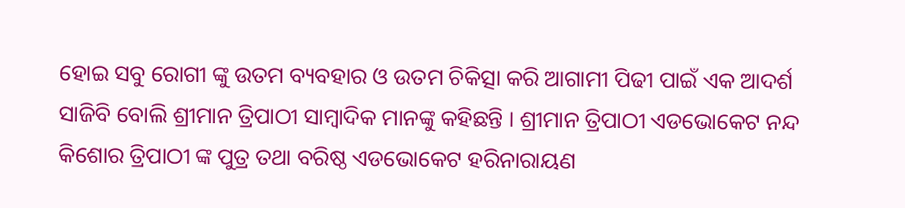ହୋଇ ସବୁ ରୋଗୀ ଙ୍କୁ ଉତମ ବ୍ୟବହାର ଓ ଉତମ ଚିକିତ୍ସା କରି ଆଗାମୀ ପିଢୀ ପାଇଁ ଏକ ଆଦର୍ଶ ସାଜିବି ବୋଲି ଶ୍ରୀମାନ ତ୍ରିପାଠୀ ସାମ୍ବାଦିକ ମାନଙ୍କୁ କହିଛନ୍ତି । ଶ୍ରୀମାନ ତ୍ରିପାଠୀ ଏଡଭୋକେଟ ନନ୍ଦ କିଶୋର ତ୍ରିପାଠୀ ଙ୍କ ପୁତ୍ର ତଥା ବରିଷ୍ଠ ଏଡଭୋକେଟ ହରିନାରାୟଣ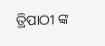ତ୍ରିପାଠୀ ଙ୍କ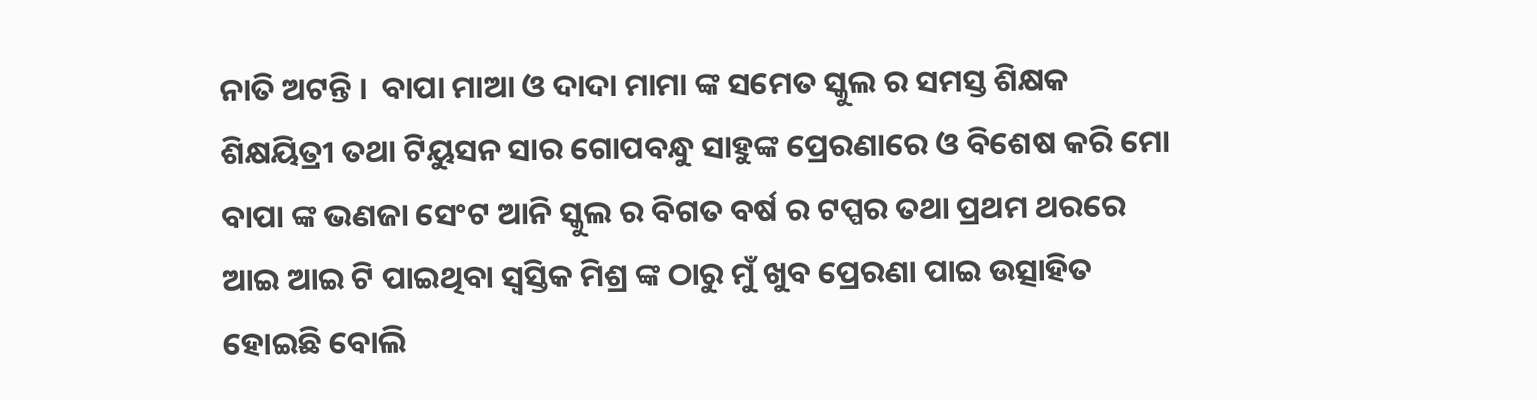ନାତି ଅଟନ୍ତି ।  ବାପା ମାଆ ଓ ଦାଦା ମାମା ଙ୍କ ସମେତ ସ୍କୁଲ ର ସମସ୍ତ ଶିକ୍ଷକ ଶିକ୍ଷୟିତ୍ରୀ ତଥା ଟିୟୁସନ ସାର ଗୋପବନ୍ଧୁ ସାହୁଙ୍କ ପ୍ରେରଣାରେ ଓ ବିଶେଷ କରି ମୋ ବାପା ଙ୍କ ଭଣଜା ସେଂଟ ଆନି ସ୍କୁଲ ର ବିଗତ ବର୍ଷ ର ଟପ୍ପର ତଥା ପ୍ରଥମ ଥରରେ ଆଇ ଆଇ ଟି ପାଇଥିବା ସ୍ୱସ୍ତିକ ମିଶ୍ର ଙ୍କ ଠାରୁ ମୁଁ ଖୁବ ପ୍ରେରଣା ପାଇ ଉତ୍ସାହିତ ହୋଇଛି ବୋଲି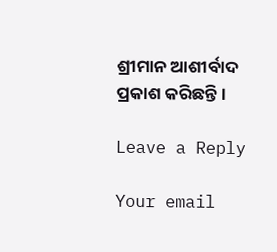ଶ୍ରୀମାନ ଆଶୀର୍ବାଦ ପ୍ରକାଶ କରିଛନ୍ତି ।

Leave a Reply

Your email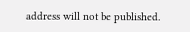address will not be published.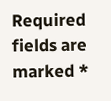Required fields are marked *